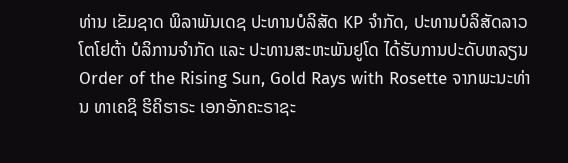ທ່ານ ເຂັມຊາດ ພິລາພັນເດຊ ປະທານບໍລິສັດ KP ຈໍາກັດ, ປະທານບໍລິສັດລາວ ໂຕໂຢຕ້າ ບໍລິການຈໍາກັດ ແລະ ປະທານສະຫະພັນຢູໂດ ໄດ້ຮັບການປະດັບຫລຽນ Order of the Rising Sun, Gold Rays with Rosette ຈາກພະນະທ່ານ ທາເຄຊິ ຮິຄິຮາຣະ ເອກອັກຄະຣາຊະ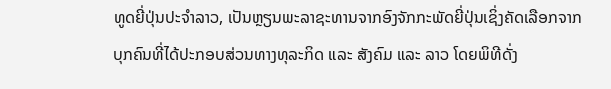ທູດຍີ່ປຸ່ນປະຈໍາລາວ, ເປັນຫຼຽນພະລາຊະທານຈາກອົງຈັກກະພັດຍີ່ປຸ່ນເຊິ່ງຄັດເລືອກຈາກບຸກຄົນທີ່ໄດ້ປະກອບສ່ວນທາງທຸລະກິດ ແລະ ສັງຄົມ ແລະ ລາວ ໂດຍພິທີດັ່ງ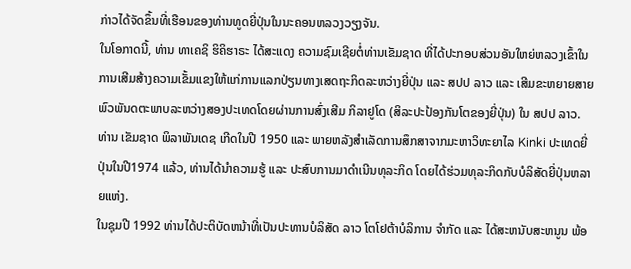ກ່າວໄດ້ຈັດຂຶ້ນທີ່ເຮືອນຂອງທ່ານທູດຍີ່ປຸ່ນໃນນະຄອນຫລວງວຽງຈັນ.
ໃນໂອກາດນີ້, ທ່ານ ທາເຄຊິ ຮິຄິຮາຣະ ໄດ້ສະແດງ ຄວາມຊົມເຊີຍຕໍ່ທ່ານເຂັມຊາດ ທີ່ໄດ້ປະກອບສ່ວນອັນໃຫຍ່ຫລວງເຂົ້າໃນການເສີມສ້າງຄວາມເຂັ້ມແຂງໃຫ້ແກ່ການແລກປ່ຽນທາງເສດຖະກິດລະຫວ່າງຍີ່ປຸ່ນ ແລະ ສປປ ລາວ ແລະ ເສີມຂະຫຍາຍສາຍພົວພັນດຕະພາບລະຫວ່າງສອງປະເທດໂດຍຜ່ານການສົ່ງເສີມ ກິລາຢູໂດ (ສິລະປະປ້ອງກັນໂຕຂອງຍີ່ປຸ່ນ) ໃນ ສປປ ລາວ.
ທ່ານ ເຂັມຊາດ ພິລາພັນເດຊ ເກີດໃນປີ 1950 ແລະ ພາຍຫລັງສໍາເລັດການສຶກສາຈາກມະຫາວິທະຍາໄລ Kinki ປະເທດຍີ່ປຸ່ນໃນປີ1974 ແລ້ວ, ທ່ານໄດ້ນໍາຄວາມຮູ້ ແລະ ປະສົບການມາດໍາເນີນທຸລະກິດ ໂດຍໄດ້ຮ່ວມທຸລະກິດກັບບໍລິສັດຍີ່ປຸ່ນຫລາຍແຫ່ງ.
ໃນຊຸມປີ 1992 ທ່ານໄດ້ປະຕິບັດຫນ້າທີ່ເປັນປະທານບໍລິສັດ ລາວ ໂຕໂຢຕ້າບໍລິການ ຈໍາກັດ ແລະ ໄດ້ສະຫນັບສະຫນູນ ພ້ອ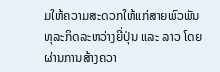ມໃຫ້ຄວາມສະດວກໃຫ້ແກ່ສາຍພົວພັນທຸລະກິດລະຫວ່າງຍີ່ປຸ່ນ ແລະ ລາວ ໂດຍຜ່ານການສ້າງຄວາ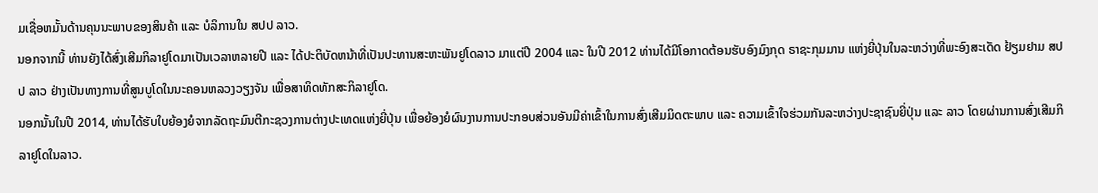ມເຊື່ອຫມັ້ນດ້ານຄຸນນະພາບຂອງສິນຄ້າ ແລະ ບໍລິການໃນ ສປປ ລາວ.
ນອກຈາກນີ້ ທ່ານຍັງໄດ້ສົ່ງເສີມກິລາຢູໂດມາເປັນເວລາຫລາຍປີ ແລະ ໄດ້ປະຕິບັດຫນ້າທີ່ເປັນປະທານສະຫະພັນຢູໂດລາວ ມາແຕ່ປີ 2004 ແລະ ໃນປີ 2012 ທ່ານໄດ້ມີໂອກາດຕ້ອນຮັບອົງມົງກຸດ ຣາຊະກຸມມານ ແຫ່ງຍີ່ປຸ່ນໃນລະຫວ່າງທີ່ພະອົງສະເດັດ ຢ້ຽມຢາມ ສປປ ລາວ ຢ່າງເປັນທາງການທີ່ສູນບູໂດໃນນະຄອນຫລວງວຽງຈັນ ເພື່ອສາທິດທັກສະກິລາຢູໂດ.
ນອກນັ້ນໃນປີ 2014, ທ່ານໄດ້ຮັບໃບຍ້ອງຍໍຈາກລັດຖະມົນຕີກະຊວງການຕ່າງປະເທດແຫ່ງຍີ່ປຸ່ນ ເພື່ອຍ້ອງຍໍຜົນງານການປະກອບສ່ວນອັນມີຄ່າເຂົ້າໃນການສົ່ງເສີມມິດຕະພາບ ແລະ ຄວາມເຂົ້າໃຈຮ່ວມກັນລະຫວ່າງປະຊາຊົນຍີ່ປຸ່ນ ແລະ ລາວ ໂດຍຜ່ານການສົ່ງເສີມກິລາຢູໂດໃນລາວ.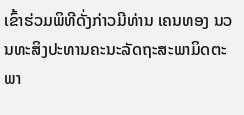ເຂົ້າຮ່ວມພິທີດັ່ງກ່າວມີທ່ານ ເຄນທອງ ນວນທະສິງປະທານຄະນະລັດຖະສະພາມິດຕະພາ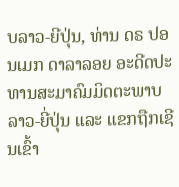ບລາວ-ຍີປຸ່ນ, ທ່ານ ດຣ ປອນເມກ ດາລາລອຍ ອະດີດປະທານສະມາຄົມມິດຕະພາບລາວ-ຍີ່ປຸ່ນ ແລະ ແຂກຖືກເຊີນເຂົ້າ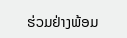ຮ່ວມຢ່າງພ້ອມ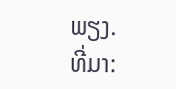ພຽງ.
ທີ່ມາ: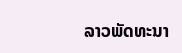ລາວພັດທະນາ